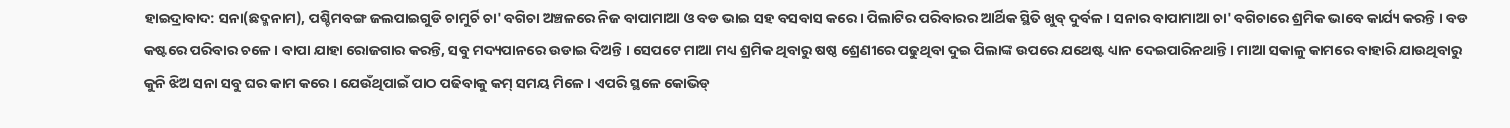ହାଇଦ୍ରାବାଦ: ସନା(ଛଦ୍ମନାମ), ପଶ୍ଚିମବଙ୍ଗ ଜଲପାଇଗୁଡି ଚାମୁର୍ଚି ଚା' ବଗିଚା ଅଞ୍ଚଳରେ ନିଜ ବାପାମାଆ ଓ ବଡ ଭାଇ ସହ ବସବାସ କରେ । ପିଲାଟିର ପରିବାରର ଆର୍ଥିକ ସ୍ଥିତି ଖୁବ୍ ଦୁର୍ବଳ । ସନାର ବାପାମାଆ ଚା' ବଗିଚାରେ ଶ୍ରମିକ ଭାବେ କାର୍ଯ୍ୟ କରନ୍ତି । ବଡ କଷ୍ଟରେ ପରିବାର ଚଳେ । ବାପା ଯାହା ରୋଜଗାର କରନ୍ତି, ସବୁ ମଦ୍ୟପାନରେ ଉଡାଇ ଦିଅନ୍ତି । ସେପଟେ ମାଆ ମଧ୍ୟ ଶ୍ରମିକ ଥିବାରୁ ଷଷ୍ଠ ଶ୍ରେଣୀରେ ପଢୁଥିବା ଦୁଇ ପିଲାଙ୍କ ଉପରେ ଯଥେଷ୍ଟ ଧ୍ୟାନ ଦେଇପାରିନଥାନ୍ତି । ମାଆ ସକାଳୁ କାମରେ ବାହାରି ଯାଉଥିବାରୁ କୁନି ଝିଅ ସନା ସବୁ ଘର କାମ କରେ । ଯେଉଁଥିପାଇଁ ପାଠ ପଢିବାକୁ କମ୍ ସମୟ ମିଳେ । ଏପରି ସ୍ଥଳେ କୋଭିଡ୍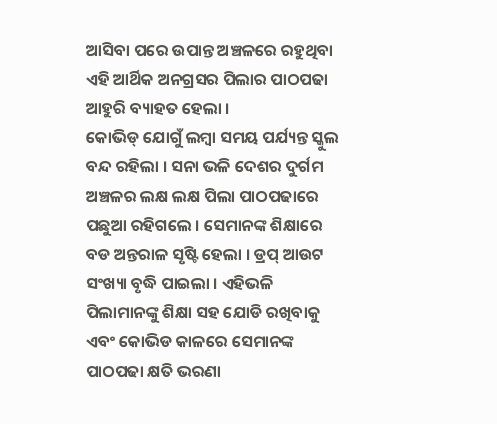ଆସିବା ପରେ ଉପାନ୍ତ ଅଞ୍ଚଳରେ ରହୁଥିବା ଏହି ଆର୍ଥିକ ଅନଗ୍ରସର ପିଲାର ପାଠପଢା ଆହୁରି ବ୍ୟାହତ ହେଲା ।
କୋଭିଡ୍ ଯୋଗୁଁ ଲମ୍ବା ସମୟ ପର୍ଯ୍ୟନ୍ତ ସ୍କୁଲ ବନ୍ଦ ରହିଲା । ସନା ଭଳି ଦେଶର ଦୁର୍ଗମ ଅଞ୍ଚଳର ଲକ୍ଷ ଲକ୍ଷ ପିଲା ପାଠପଢାରେ ପଛୁଆ ରହିଗଲେ । ସେମାନଙ୍କ ଶିକ୍ଷାରେ ବଡ ଅନ୍ତରାଳ ସୃଷ୍ଟି ହେଲା । ଡ୍ରପ୍ ଆଉଟ ସଂଖ୍ୟା ବୃଦ୍ଧି ପାଇଲା । ଏହିଭଳି ପିଲାମାନଙ୍କୁ ଶିକ୍ଷା ସହ ଯୋଡି ରଖିବାକୁ ଏବଂ କୋଭିଡ କାଳରେ ସେମାନଙ୍କ ପାଠପଢା କ୍ଷତି ଭରଣା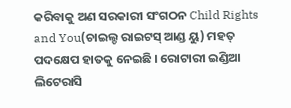କରିବାକୁ ଅଣ ସରକାରୀ ସଂଗଠନ Child Rights and You(ଚାଇଲ୍ଡ ରାଇଟସ୍ ଆଣ୍ଡ ୟୁ) ମହତ୍ ପଦକ୍ଷେପ ହାତକୁ ନେଇଛି । ରୋଟାରୀ ଇଣ୍ଡିଆ ଲିଟେରାସି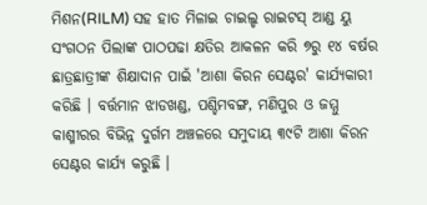ମିଶନ(RILM) ସହ ହାତ ମିଳାଇ ଚାଇଲ୍ଡ ରାଇଟସ୍ ଆଣ୍ଡ ୟୁ ସଂଗଠନ ପିଲାଙ୍କ ପାଠପଢା କ୍ଷତିର ଆକଳନ କରି ୭ରୁ ୧୪ ବର୍ଷର ଛାତ୍ରଛାତ୍ରୀଙ୍କ ଶିକ୍ଷାଦାନ ପାଇଁ 'ଆଶା କିରନ ସେଣ୍ଟର' କାର୍ଯ୍ୟକାରୀ କରିଛି । ବର୍ତ୍ତମାନ ଝାଡଖଣ୍ଡ, ପଶ୍ଚିମବଙ୍ଗ, ମଣିପୁର ଓ ଜମ୍ମୁ କାଶ୍ମୀରର ବିଭିନ୍ନ ଦୁର୍ଗମ ଅଞ୍ଚଳରେ ସମୁଦାୟ ୩୯ଟି ଆଶା କିରନ ସେଣ୍ଟର କାର୍ଯ୍ୟ କରୁଛି ।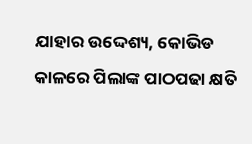ଯାହାର ଉଦ୍ଦେଶ୍ୟ, କୋଭିଡ କାଳରେ ପିଲାଙ୍କ ପାଠପଢା କ୍ଷତି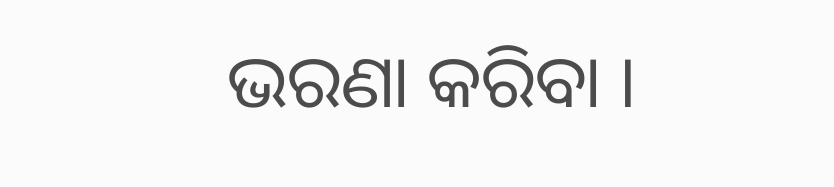ଭରଣା କରିବା ।